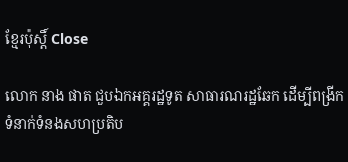ខ្មែរប៉ុស្ដិ៍ Close

លោក នាង ផាត ជួបឯកអគ្គរដ្ឋទូត សាធារណរដ្ឋឆែក ដើម្បីពង្រីកទំនាក់ទំនងសហប្រតិប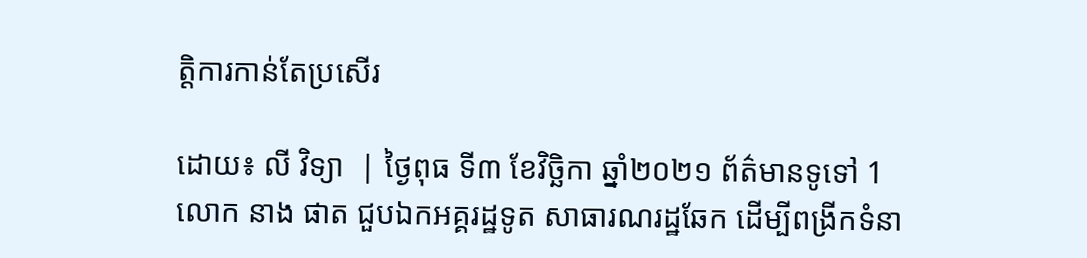ត្តិការកាន់តែប្រសើរ

ដោយ៖ លី វិទ្យា  | ថ្ងៃពុធ ទី៣ ខែវិច្ឆិកា ឆ្នាំ២០២១ ព័ត៌មានទូទៅ 1
លោក នាង ផាត ជួបឯកអគ្គរដ្ឋទូត សាធារណរដ្ឋឆែក ដើម្បីពង្រីកទំនា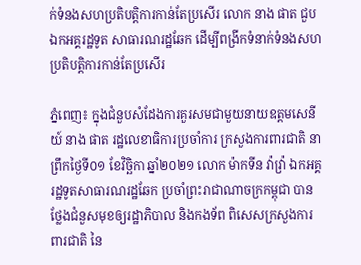ក់ទំនងសហប្រតិបត្តិការកាន់តែប្រសើរ លោក នាង ផាត ជួបឯកអគ្គរដ្ឋទូត សាធារណរដ្ឋឆែក ដើម្បីពង្រីកទំនាក់ទំនងសហប្រតិបត្តិការកាន់តែប្រសើរ

ភ្នំពេញ៖ ក្នុងជំនួបសំដែងការគួរសមជាមួយនាយឧត្តមសេនីយ៍ នាង ផាត រដ្ឋលេខាធិការប្រចាំការ ក្រសួងការពារជាតិ នាព្រឹកថ្ងៃទី០១ ខែវិច្ឆិកា ឆ្នាំ២០២១ លោក ម៉ាកទីន វ៉ាវ្រ៉ា ឯកអគ្គរដ្ឋទូតសាធារណរដ្ឋឆែក ប្រចាំព្រះរាជាណាចក្រកម្ពុជា បានថ្លែងជំនួសមុខឲ្យរដ្ឋាភិបាល និងកងទ័ព ពិសេសក្រសួងការពារជាតិ នៃ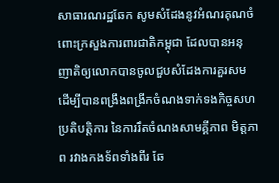សាធារណរដ្ឋឆែក សូមសំដែងនូវអំណរគុណចំពោះក្រសួងការពារជាតិកម្ពុជា ដែលបានអនុញាតិឲ្យលោកបានចូលជួបសំដែងការគួរសម ដើម្បីបានពង្រឹងពង្រីកចំណងទាក់ទងកិច្ចសហប្រតិបត្តិការ នៃការរឹតចំណងសាមគ្គីភាព មិត្តភាព រវាងកងទ័ពទាំងពីរ ឆែ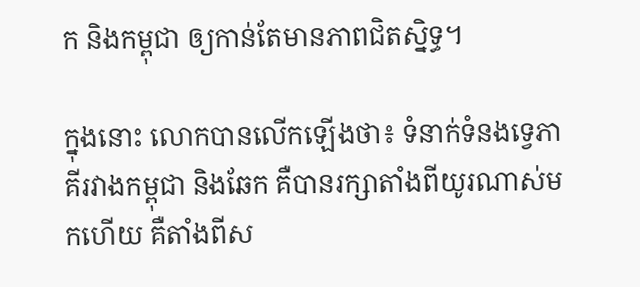ក និងកម្ពុជា ឲ្យកាន់តែមានភាពជិតស្និទ្ធ។

ក្នុងនោះ លោកបានលើកឡើងថា៖ ទំនាក់ទំនងទ្វេភាគីរវាងកម្ពុជា និងឆែក គឺបានរក្សាតាំងពីយូរណាស់មកហើយ គឺតាំងពីស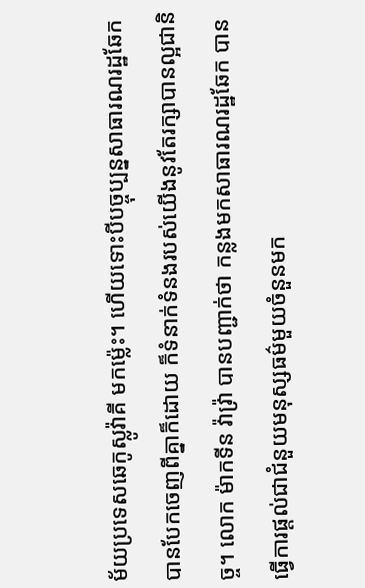ម័យប្រទេសឆេកូស្លូវ៉ាគី មកម៉្លេះ។ ហើយទោះបីបច្ចុប្បន្នសាធារណរដ្ឋឆែក បានបែកចេញពីគ្នាក៏ដោយ ក៏ទំនាក់ទំនងរបស់យើងនូវតែរក្សាបានល្អជានិច្ច។ លោក ម៉ាកទីន វ៉ាវ្រ៉ា បានបញ្ជាក់ថា កន្លងមកសាធារណរដ្ឋឆែក បានធ្វើការផ្តល់ជាជំនួយមនុស្សធម៌មួយចំនួនមក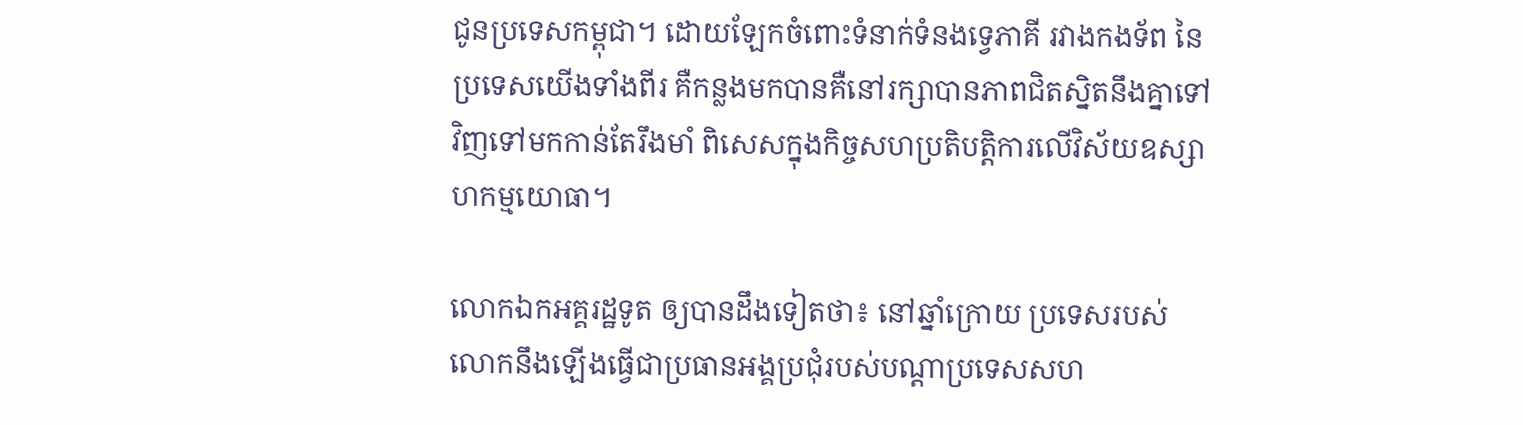ជូនប្រទេសកម្ពុជា។ ដោយឡែកចំពោះទំនាក់ទំនងទ្វេភាគី រវាងកងទ័ព នៃប្រទេសយើងទាំងពីរ គឺកន្លងមកបានគឺនៅរក្សាបានភាពជិតស្និតនឹងគ្នាទៅវិញទៅមកកាន់តែរឹងមាំ ពិសេសក្នុងកិច្ចសហប្រតិបត្តិការលើវិស័យឧស្សាហកម្មយោធា។

លោកឯកអគ្គរដ្ឋទូត ឲ្យបានដឹងទៀតថា៖ នៅឆ្នាំក្រោយ ប្រទេសរបស់លោកនឹងឡើងធ្វើជាប្រធានអង្គប្រជុំរបស់បណ្តាប្រទេសសហ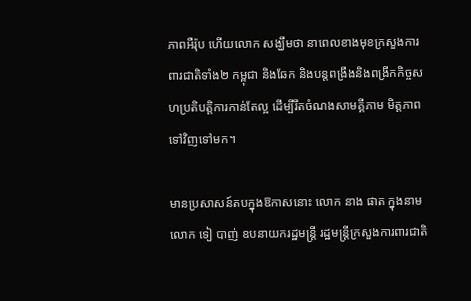ភាពអឺរ៉ុប ហើយលោក សង្ឃឹមថា នាពេលខាងមុខក្រសួងការពារជាតិទាំង២ កម្ពុជា និងឆែក និងបន្តពង្រឹងនិងពង្រីកកិច្ចសហប្រតិបត្តិការកាន់តែល្អ ដើម្បីរឹតចំណងសាមគ្គីភាម មិត្តភាព ទៅវិញទៅមក។

មានប្រសាសន៍តបក្នុងឱកាសនោះ លោក នាង ផាត ក្នុងនាមលោក ទៀ បាញ់ ឧបនាយករដ្ឋមន្ត្រី រដ្ឋមន្ត្រីក្រសួងការពារជាតិ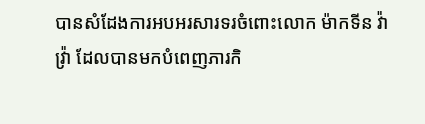បានសំដែងការអបអរសារទរចំពោះលោក ម៉ាកទីន វ៉ាវ្រ៉ា ដែលបានមកបំពេញភារកិ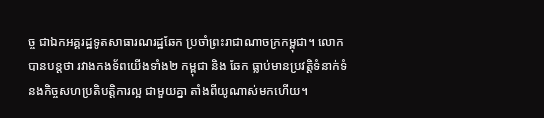ច្ច ជាឯកអគ្គរដ្ឋទូតសាធារណរដ្ឋឆែក ប្រចាំព្រះរាជាណាចក្រកម្ពុជា។ លោកបានបន្តថា រវាងកងទ័ពយើងទាំង២ កម្ពុជា និង ឆែក ធ្លាប់មានប្រវត្តិទំនាក់ទំនងកិច្ចសហប្រតិបត្តិការល្អ ជាមួយគ្នា តាំងពីយូណាស់មកហើយ។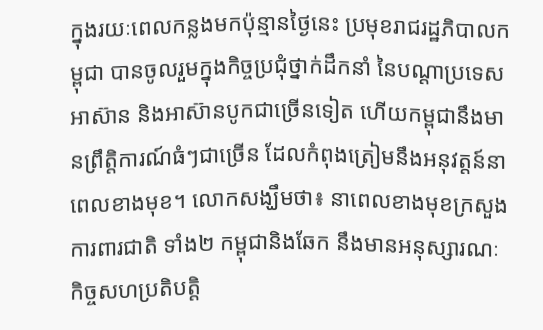ក្នុងរយៈពេលកន្លងមកប៉ុន្មានថ្ងៃនេះ ប្រមុខរាជរដ្ឋភិបាលកម្ពុជា បានចូលរួមក្នុងកិច្ចប្រជុំថ្នាក់ដឹកនាំ នៃបណ្តាប្រទេសអាស៊ាន និងអាស៊ានបូកជាច្រើនទៀត ហើយកម្ពុជានឹងមានព្រឹត្តិការណ៍ធំៗជាច្រើន ដែលកំពុងត្រៀមនឹងអនុវត្តន៍នាពេលខាងមុខ។ លោកសង្ឃឹមថា៖ នាពេលខាងមុខក្រសួងការពារជាតិ ទាំង២ កម្ពុជានិងឆែក នឹងមានអនុស្សារណៈ កិច្ចសហប្រតិបត្តិ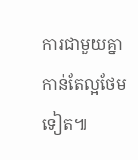ការជាមួយគ្នាកាន់តែល្អថែមទៀត៕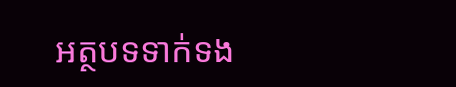អត្ថបទទាក់ទង